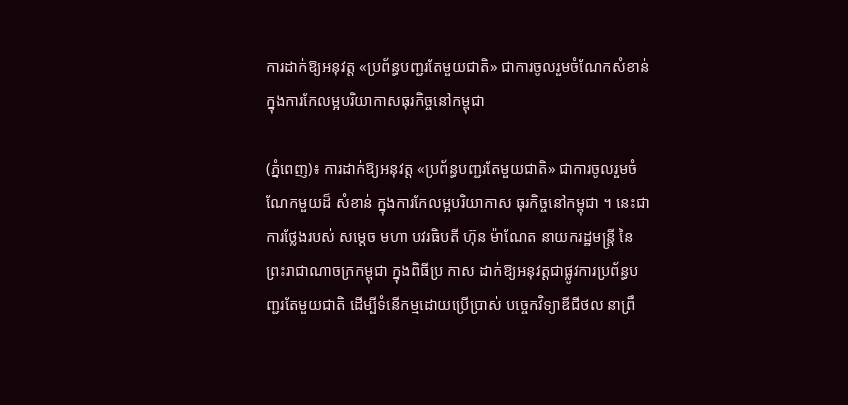ការដាក់ឱ្យអនុវត្ត «ប្រព័ន្ធបញ្ជរតែមួយជាតិ» ជាការចូលរួមចំណែកសំខាន់ ក្នុងការកែលម្អបរិយាកាសធុរកិច្ចនៅកម្ពុជា

(ភ្នំពេញ)៖ ការដាក់ឱ្យអនុវត្ត «ប្រព័ន្ធបញ្ជរតែមួយជាតិ» ជាការចូលរួមចំណែកមួយដ៏ សំខាន់ ក្នុងការកែលម្អបរិយាកាស ធុរកិច្ចនៅកម្ពុជា ។ នេះជាការថ្លែងរបស់ សម្តេច មហា បវរធិបតី ហ៊ុន ម៉ាណែត នាយករដ្ឋមន្រ្តី នៃព្រះរាជាណាចក្រកម្ពុជា ក្នុងពិធីប្រ កាស ដាក់ឱ្យអនុវត្តជាផ្លូវការប្រព័ន្ធបញ្ជរតែមួយជាតិ ដើម្បីទំនើកម្មដោយប្រើប្រាស់ បច្ចេកវិទ្យាឌីជីថល នាព្រឹ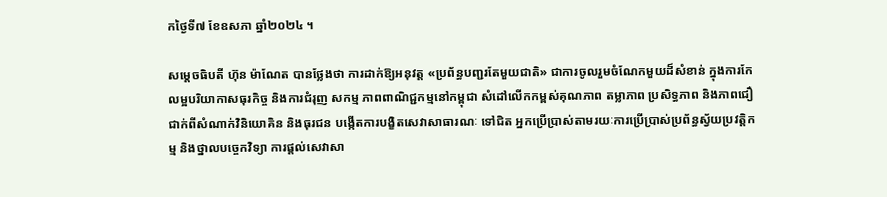កថ្ងៃទី៧ ខែឧសភា ឆ្នាំ២០២៤ ។

សម្តេចធិបតី ហ៊ុន ម៉ាណែត បានថ្លែងថា ការដាក់ឱ្យអនុវត្ត «ប្រព័ន្ធបញ្ជរតែមួយជាតិ» ជាការចូលរួមចំណែកមួយដ៏សំខាន់ ក្នុងការកែលម្អបរិយាកាសធុរកិច្ច និងការជំរុញ សកម្ម ភាពពាណិជ្ជកម្មនៅកម្ពុជា សំដៅលើកកម្ពស់គុណភាព តម្លាភាព ប្រសិទ្ធភាព និងភាពជឿជាក់ពីសំណាក់វិនិយោគិន និងធុរជន បង្កើតការបង្ខិតសេវាសាធារណៈ ទៅជិត អ្នកប្រើប្រាស់តាមរយៈការប្រើប្រាស់ប្រព័ន្ធស្វ័យប្រវត្តិកម្ម និងថ្នាលបច្ចេកវិទ្យា ការផ្តល់សេវាសា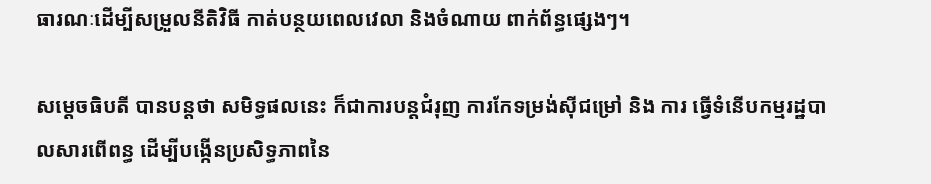ធារណៈដើម្បីសម្រួលនីតិវិធី កាត់បន្ថយពេលវេលា និងចំណាយ ពាក់ព័ន្ធផ្សេងៗ។

សម្តេចធិបតី បានបន្តថា សមិទ្ធផលនេះ ក៏ជាការបន្តជំរុញ ការកែទម្រង់ស៊ីជម្រៅ និង ការ ធ្វើទំនើបកម្មរដ្ឋបាលសារពើពន្ធ ដើម្បីបង្កើនប្រសិទ្ធភាពនៃ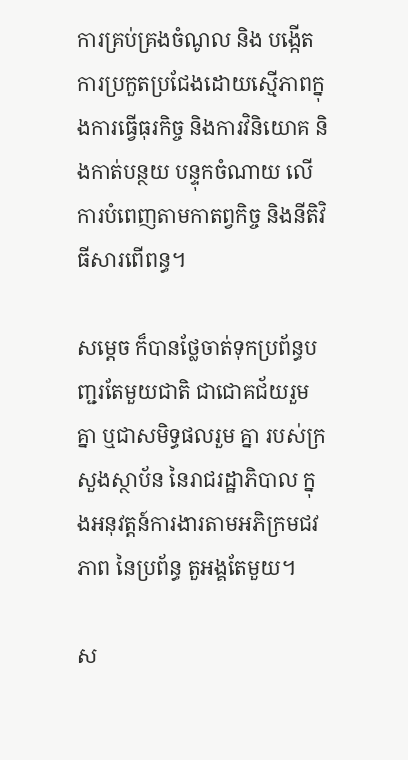ការគ្រប់គ្រងចំណូល និង បង្កើតការប្រកួតប្រជែងដោយស្មើភាពក្នុងការធ្វើធុរកិច្ច និងការវិនិយោគ និងកាត់បន្ថយ បន្ទុកចំណាយ លើការបំពេញតាមកាតព្វកិច្ច និងនីតិវិធីសារពើពន្ធ។

សម្តេច ក៏បានថ្លែចាត់ទុកប្រព័ន្ធបញ្ជរតែមួយជាតិ ជាជោគជ័យរួមគ្នា ឬជាសមិទ្ធផលរួម គ្នា របស់ក្រសួងស្ថាប័ន នៃរាជរដ្ឋាភិបាល ក្នុងអនុវត្តន៍ការងារតាមអភិក្រមជវភាព នៃប្រព័ន្ធ តួអង្គតែមួយ។

ស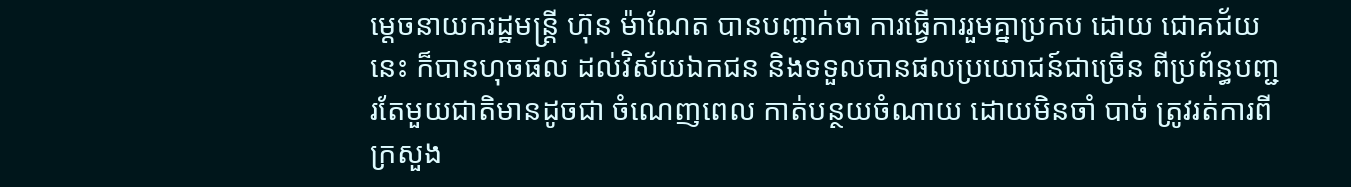ម្តេចនាយករដ្ឋមន្ត្រី ហ៊ុន ម៉ាណែត បានបញ្ជាក់ថា ការធ្វើការរួមគ្នាប្រកប ដោយ ជោគជ័យនេះ ក៏បានហុចផល ដល់វិស័យឯកជន និងទទួលបានផលប្រយោជន៍ជាច្រើន ពីប្រព័ន្ធបញ្ជរតែមួយជាតិមានដូចជា ចំណេញពេល កាត់បន្ថយចំណាយ ដោយមិនចាំ បាច់ ត្រូវរត់ការពីក្រសួង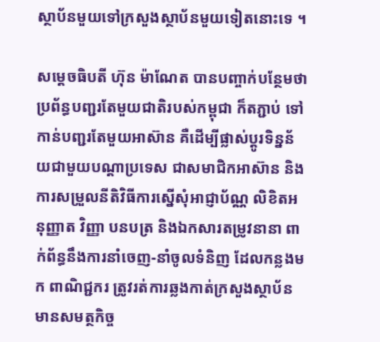ស្ថាប័នមួយទៅក្រសួងស្ថាប័នមួយទៀតនោះទេ ។

សម្ដេចធិបតី ហ៊ុន ម៉ាណែត បានបញ្ចាក់បន្ថែមថា ប្រព័ន្ធបញ្ជរតែមួយជាតិរបស់កម្ពុជា ក៏តភ្ជាប់ ទៅកាន់បញ្ជរតែមួយអាស៊ាន គឺដើម្បីផ្លាស់ប្ដូរទិន្នន័យជាមួយបណ្ដាប្រទេស ជាសមាជិកអាស៊ាន និងការសម្រួលនីតិវិធីការស្នើសុំអាជ្ញាប័ណ្ណ លិខិតអនុញ្ញាត វិញ្ញា បនបត្រ និងឯកសារតម្រូវនានា ពាក់ព័ន្ធនឹងការនាំចេញ-នាំចូលទំនិញ ដែលកន្លងមក ពាណិជ្ជករ ត្រូវរត់ការឆ្លងកាត់ក្រសួងស្ថាប័នមានសមត្ថកិច្ច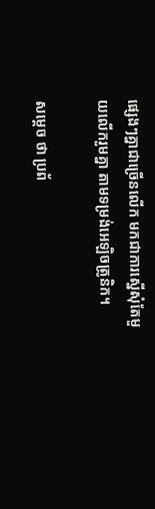ផ្សេងៗគ្នាជាច្រើនលើក មកជាការស្នើសុំតែមួយលើករួមគ្នា តាមទម្រង់អេឡិចត្រូនិក។

សម្ដេច ថា ប្រព័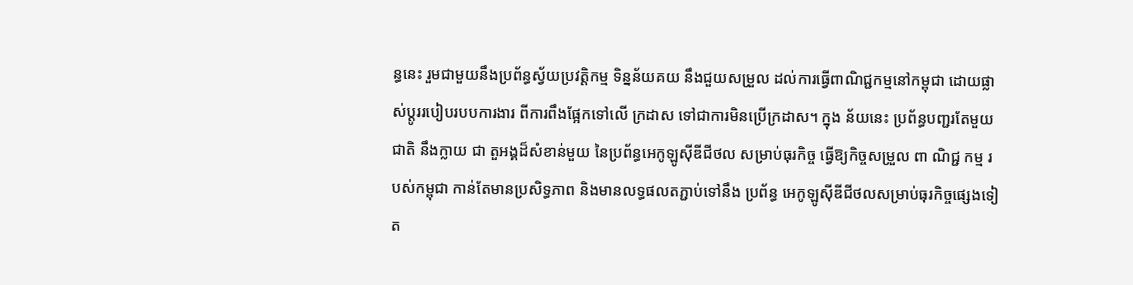ន្ធនេះ រួមជាមួយនឹងប្រព័ន្ធស្វ័យប្រវត្តិកម្ម ទិន្នន័យគយ នឹងជួយសម្រួល ដល់ការធ្វើពាណិជ្ជកម្មនៅកម្ពុជា ដោយផ្លាស់ប្ដូររបៀបរបបការងារ ពីការពឹងផ្អែកទៅលើ ក្រដាស ទៅជាការមិនប្រើក្រដាស។ ក្នុង ន័យនេះ ប្រព័ន្ធបញ្ជរតែមួយជាតិ នឹងក្លាយ ជា តួអង្គដ៏សំខាន់មួយ នៃប្រព័ន្ធអេកូឡូស៊ីឌីជីថល សម្រាប់ធុរកិច្ច ធ្វើឱ្យកិច្ចសម្រួល ពា ណិជ្ជ កម្ម របស់កម្ពុជា កាន់តែមានប្រសិទ្ធភាព និងមានលទ្ធផលតភ្ជាប់ទៅនឹង ប្រព័ន្ធ អេកូឡូស៊ីឌីជីថលសម្រាប់ធុរកិច្ចផ្សេងទៀត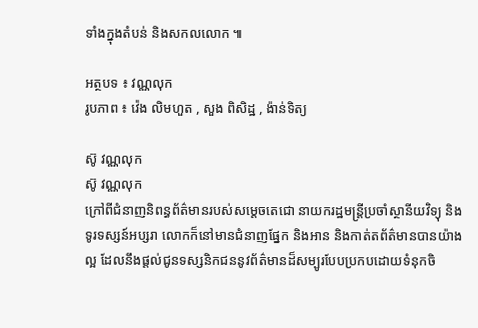ទាំងក្នុងតំបន់ និងសកលលោក ៕

អត្ថបទ ៖ វណ្ណលុក
រូបភាព ៖ វ៉េង លិមហួត , សួង ពិសិដ្ឋ , ង៉ាន់ទិត្យ

ស៊ូ វណ្ណលុក
ស៊ូ វណ្ណលុក
ក្រៅពីជំនាញនិពន្ធព័ត៌មានរបស់សម្ដេចតេជោ នាយករដ្ឋមន្ត្រីប្រចាំស្ថានីយវិទ្យុ និងទូរទស្សន៍អប្សរា លោកក៏នៅមានជំនាញផ្នែក និងអាន និងកាត់តព័ត៌មានបានយ៉ាងល្អ ដែលនឹងផ្ដល់ជូនទស្សនិកជននូវព័ត៌មានដ៏សម្បូរបែបប្រកបដោយទំនុកចិ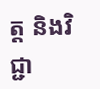ត្ត និងវិជ្ជា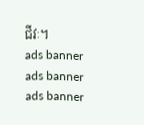ជីវៈ។
ads banner
ads banner
ads banner